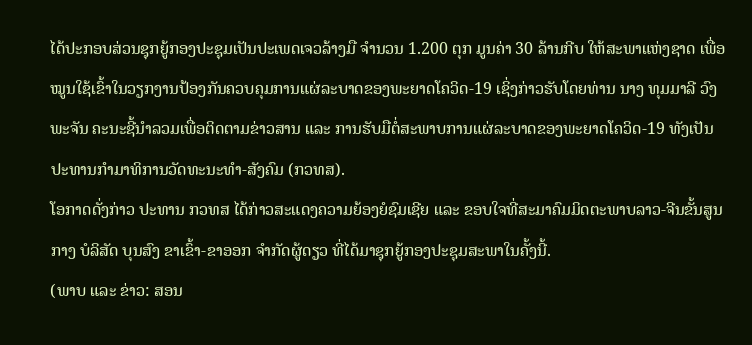ໄດ້ປະກອບສ່ວນຊຸກຍູ້ກອງປະຊຸມເປັນປະເພດເຈວລ້າງມື ຈໍານວນ 1.200 ຕຸກ ມູນຄ່າ 30 ລ້ານກີບ ໃຫ້ສະພາແຫ່ງຊາດ ເພື່ອໝູນໃຊ້ເຂົ້າໃນວຽກງານປ້ອງກັນຄວບຄຸມການແຜ່ລະບາດຂອງພະຍາດໂຄວິດ-19 ເຊິ່ງກ່າວຮັບໂດຍທ່ານ ນາງ ທຸມມາລີ ວົງພະຈັນ ຄະນະຊີ້ນໍາລວມເພື່ອຕິດຕາມຂ່າວສານ ແລະ ການຮັບມືຕໍ່ສະພາບການແຜ່ລະບາດຂອງພະຍາດໂຄວິດ-19 ທັງເປັນປະທານກໍາມາທິການວັດທະນະທໍາ-ສັງຄົມ (ກວທສ).
ໂອກາດດັ່ງກ່າວ ປະທານ ກວທສ ໄດ້ກ່າວສະແດງຄວາມຍ້ອງຍໍຊົມເຊີຍ ແລະ ຂອບໃຈທີ່ສະມາຄົມມິດຕະພາບລາວ-ຈີນຂັ້ນສູນກາງ ບໍລິສັດ ບຸນສົງ ຂາເຂົ້າ-ຂາອອກ ຈໍາກັດຜູ້ດຽວ ທີ່ໄດ້ມາຊຸກຍູ້ກອງປະຊຸມສະພາໃນຄັ້ງນີ້.
(ພາບ ແລະ ຂ່າວ: ສອນ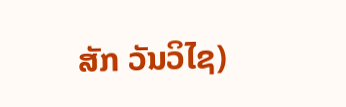ສັກ ວັນວິໄຊ)